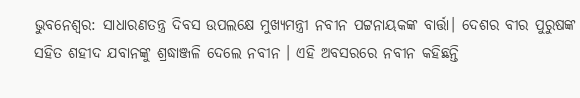ଭୁବନେଶ୍ବର: ସାଧାରଣତନ୍ତ୍ର ଦିବସ ଉପଲକ୍ଷେ ମୁଖ୍ୟମନ୍ତ୍ରୀ ନବୀନ ପଟ୍ଟନାୟକଙ୍କ ବାର୍ତ୍ତା। ଦେଶର ବୀର ପୁରୁଷଙ୍କ ସହିତ ଶହୀଦ ଯବାନଙ୍କୁ ଶ୍ରଦ୍ଧାଞ୍ଜଳି ଦେଲେ ନବୀନ । ଏହି ଅବସରରେ ନବୀନ କହିଛନ୍ତି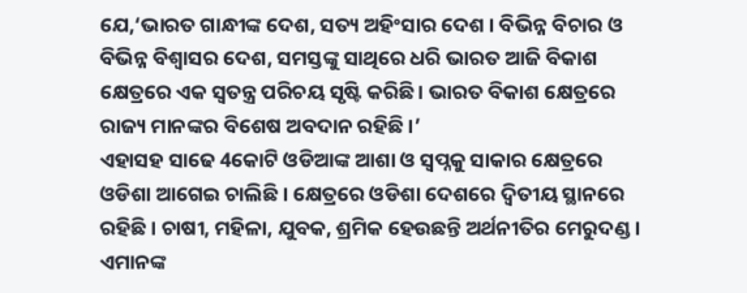ଯେ,‘ଭାରତ ଗାନ୍ଧୀଙ୍କ ଦେଶ, ସତ୍ୟ ଅହିଂସାର ଦେଶ । ବିଭିନ୍ନ ବିଚାର ଓ ବିଭିନ୍ନ ବିଶ୍ବାସର ଦେଶ, ସମସ୍ତଙ୍କୁ ସାଥିରେ ଧରି ଭାରତ ଆଜି ବିକାଶ କ୍ଷେତ୍ରରେ ଏକ ସ୍ଵତନ୍ତ୍ର ପରିଚୟ ସୃଷ୍ଟି କରିଛି। ଭାରତ ବିକାଶ କ୍ଷେତ୍ରରେ ରାଜ୍ୟ ମାନଙ୍କର ବିଶେଷ ଅବଦାନ ରହିଛି ।’
ଏହାସହ ସାଢେ 4କୋଟି ଓଡିଆଙ୍କ ଆଶା ଓ ସ୍ଵପ୍ନକୁ ସାକାର କ୍ଷେତ୍ରରେ ଓଡିଶା ଆଗେଇ ଚାଲିଛି । କ୍ଷେତ୍ରରେ ଓଡିଶା ଦେଶରେ ଦ୍ବିତୀୟ ସ୍ଥାନରେ ରହିଛି । ଚାଷୀ, ମହିଳା, ଯୁବକ, ଶ୍ରମିକ ହେଉଛନ୍ତି ଅର୍ଥନୀତିର ମେରୁଦଣ୍ଡ । ଏମାନଙ୍କ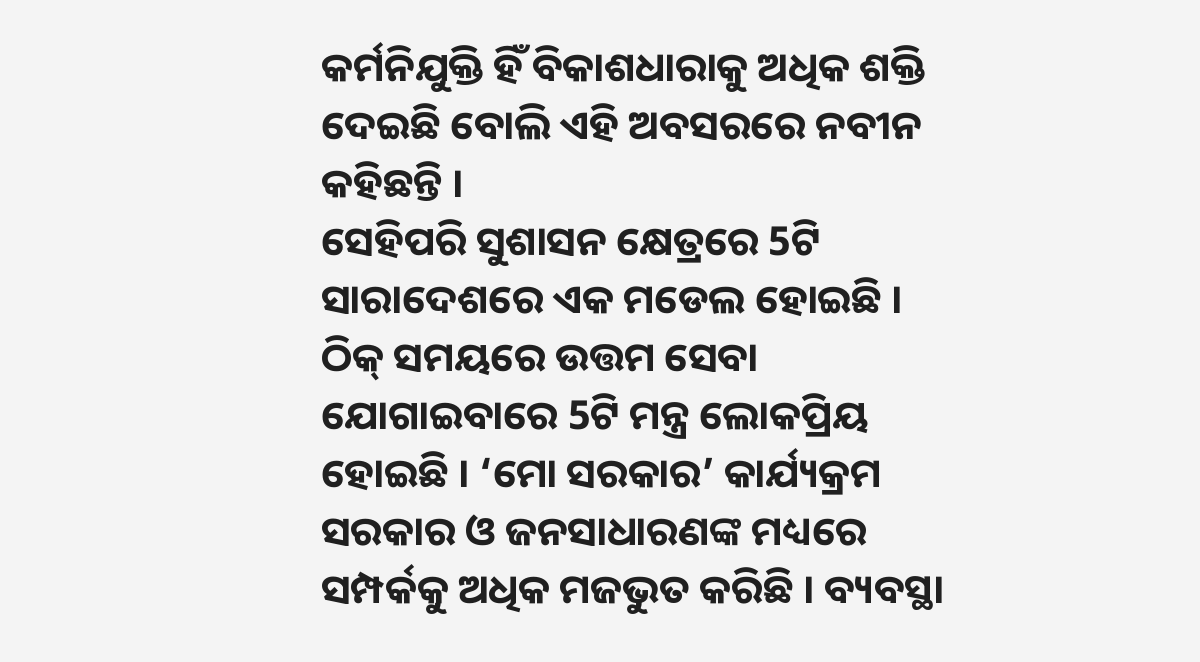କର୍ମନିଯୁକ୍ତି ହିଁ ବିକାଶଧାରାକୁ ଅଧିକ ଶକ୍ତି ଦେଇଛି ବୋଲି ଏହି ଅବସରରେ ନବୀନ କହିଛନ୍ତି ।
ସେହିପରି ସୁଶାସନ କ୍ଷେତ୍ରରେ 5ଟି ସାରାଦେଶରେ ଏକ ମଡେଲ ହୋଇଛି । ଠିକ୍ ସମୟରେ ଉତ୍ତମ ସେବା ଯୋଗାଇବାରେ 5ଟି ମନ୍ତ୍ର ଲୋକପ୍ରିୟ ହୋଇଛି । ‘ମୋ ସରକାର’ କାର୍ଯ୍ୟକ୍ରମ ସରକାର ଓ ଜନସାଧାରଣଙ୍କ ମଧ୍ୟରେ ସମ୍ପର୍କକୁ ଅଧିକ ମଜଭୁତ କରିଛି । ବ୍ୟବସ୍ଥା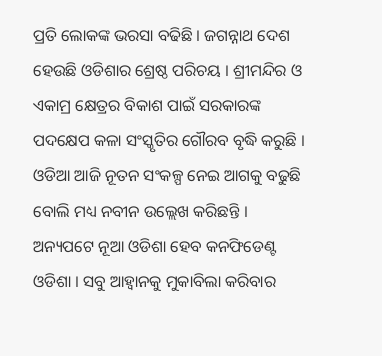ପ୍ରତି ଲୋକଙ୍କ ଭରସା ବଢିଛି । ଜଗନ୍ନାଥ ଦେଶ ହେଉଛି ଓଡିଶାର ଶ୍ରେଷ୍ଠ ପରିଚୟ । ଶ୍ରୀମନ୍ଦିର ଓ ଏକାମ୍ର କ୍ଷେତ୍ରର ବିକାଶ ପାଇଁ ସରକାରଙ୍କ ପଦକ୍ଷେପ କଳା ସଂସ୍କୃତିର ଗୌରବ ବୃଦ୍ଧି କରୁଛି । ଓଡିଆ ଆଜି ନୂତନ ସଂକଳ୍ପ ନେଇ ଆଗକୁ ବଢୁଛି ବୋଲି ମଧ୍ୟ ନବୀନ ଉଲ୍ଲେଖ କରିଛନ୍ତି ।
ଅନ୍ୟପଟେ ନୂଆ ଓଡିଶା ହେବ କନଫିଡେଣ୍ଟ ଓଡିଶା । ସବୁ ଆହ୍ଵାନକୁ ମୁକାବିଲା କରିବାର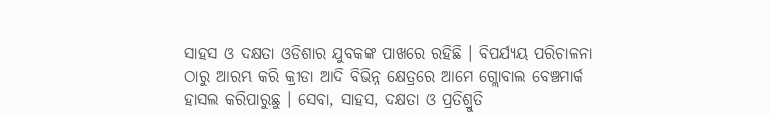ସାହସ ଓ ଦକ୍ଷତା ଓଡିଶାର ଯୁବକଙ୍କ ପାଖରେ ରହିଛି । ବିପର୍ଯ୍ୟୟ ପରିଚାଳନା ଠାରୁ ଆରମ୍ଭ କରି କ୍ରୀଡା ଆଦି ବିଭିନ୍ନ କ୍ଷେତ୍ରରେ ଆମେ ଗ୍ଲୋବାଲ ବେଞ୍ଚମାର୍କ ହାସଲ କରିପାରୁଛୁ । ସେବା, ସାହସ, ଦକ୍ଷତା ଓ ପ୍ରତିଶ୍ରୁତି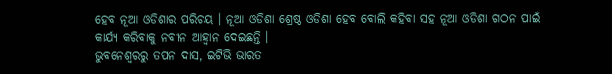ହେବ ନୂଆ ଓଡିଶାର ପରିଚୟ । ନୂଆ ଓଡିଶା ଶ୍ରେଷ୍ଠ ଓଡିଶା ହେବ ବୋଲି କହିବା ସହ ନୂଆ ଓଡିଶା ଗଠନ ପାଇଁ କାର୍ଯ୍ୟ କରିବାକୁ ନବୀନ ଆହ୍ବାନ ଦେଇଛନ୍ତି ।
ଭୁବନେଶ୍ବରରୁ ତପନ ଦାସ, ଇଟିଭି ଭାରତ